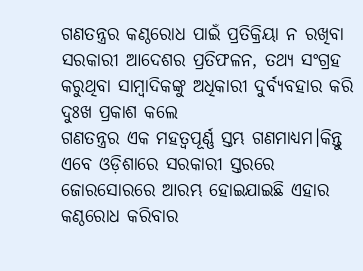ଗଣତନ୍ତ୍ରର କଣ୍ଠରୋଧ ପାଇଁ ପ୍ରତିକ୍ରିୟା ନ ରଖିବା ସରକାରୀ ଆଦେଶର ପ୍ରତିଫଳନ, ତଥ୍ୟ ସଂଗ୍ରହ କରୁଥିବା ସାମ୍ବାଦିକଙ୍କୁ ଅଧିକାରୀ ଦୁର୍ବ୍ୟବହାର କରି ଦୁଃଖ ପ୍ରକାଶ କଲେ
ଗଣତନ୍ତ୍ରର ଏକ ମହତ୍ୱପୂର୍ଣ୍ଣ ସ୍ତମ୍ଭ ଗଣମାଧ୍ୟମ।କିନ୍ତୁ ଏବେ ଓଡ଼ିଶାରେ ସରକାରୀ ସ୍ତରରେ ଜୋରସୋରରେ ଆରମ୍ଭ ହୋଇଯାଇଛି ଏହାର କଣ୍ଠରୋଧ କରିବାର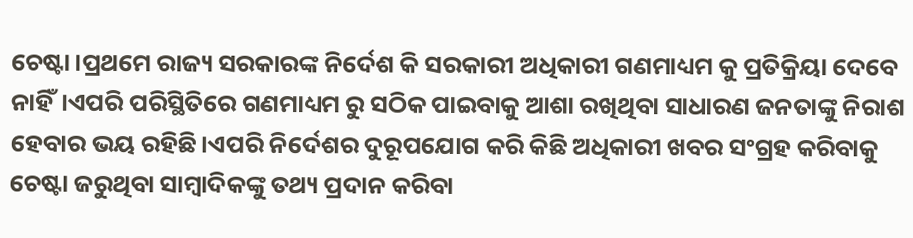ଚେଷ୍ଟା।ପ୍ରଥମେ ରାଜ୍ୟ ସରକାରଙ୍କ ନିର୍ଦେଶ କି ସରକାରୀ ଅଧିକାରୀ ଗଣମାଧ୍ୟମ କୁ ପ୍ରତିକ୍ରିୟା ଦେବେ ନାହିଁ।ଏପରି ପରିସ୍ଥିତିରେ ଗଣମାଧ୍ୟମ ରୁ ସଠିକ ପାଇବାକୁ ଆଶା ରଖିଥିବା ସାଧାରଣ ଜନତାଙ୍କୁ ନିରାଶ ହେବାର ଭୟ ରହିଛି।ଏପରି ନିର୍ଦେଶର ଦୁରୂପଯୋଗ କରି କିଛି ଅଧିକାରୀ ଖବର ସଂଗ୍ରହ କରିବାକୁ ଚେଷ୍ଟା ଜରୁଥିବା ସାମ୍ବାଦିକଙ୍କୁ ତଥ୍ୟ ପ୍ରଦାନ କରିବା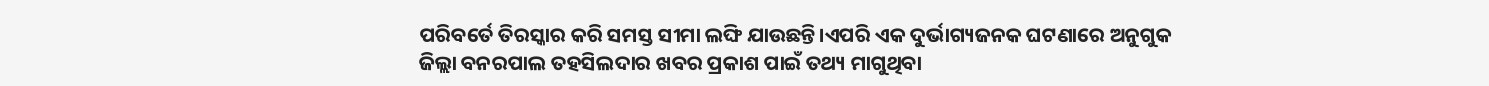ପରିବର୍ତେ ତିରସ୍କାର କରି ସମସ୍ତ ସୀମା ଲଙ୍ଘି ଯାଉଛନ୍ତି।ଏପରି ଏକ ଦୁର୍ଭାଗ୍ୟଜନକ ଘଟଣାରେ ଅନୁଗୁକ ଜିଲ୍ଲା ବନରପାଲ ତହସିଲଦାର ଖବର ପ୍ରକାଶ ପାଇଁ ତଥ୍ୟ ମାଗୁଥିବା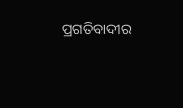ପ୍ରଗତିବାଦୀର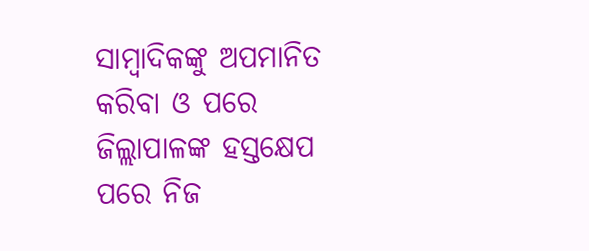ସାମ୍ବାଦିକଙ୍କୁ ଅପମାନିତ କରିବା ଓ ପରେ ଜିଲ୍ଲାପାଳଙ୍କ ହସ୍ତକ୍ଷେପ ପରେ ନିଜ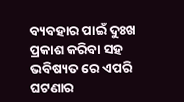ବ୍ୟବହାର ପାଇଁ ଦୁଃଖ ପ୍ରକାଶ କରିବା ସହ ଭବିଷ୍ୟତ ରେ ଏପରି ଘଟଣାର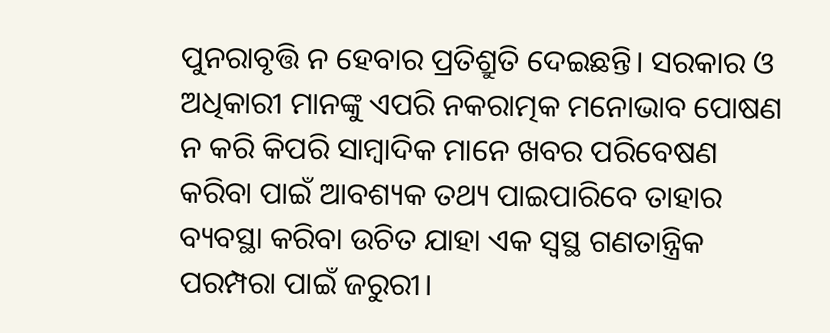ପୁନରାବୃତ୍ତି ନ ହେବାର ପ୍ରତିଶ୍ରୁତି ଦେଇଛନ୍ତି। ସରକାର ଓ ଅଧିକାରୀ ମାନଙ୍କୁ ଏପରି ନକରାତ୍ମକ ମନୋଭାବ ପୋଷଣ ନ କରି କିପରି ସାମ୍ବାଦିକ ମାନେ ଖବର ପରିବେଷଣ କରିବା ପାଇଁ ଆବଶ୍ୟକ ତଥ୍ୟ ପାଇପାରିବେ ତାହାର ବ୍ୟବସ୍ଥା କରିବା ଉଚିତ ଯାହା ଏକ ସ୍ଵସ୍ଥ ଗଣତାନ୍ତ୍ରିକ ପରମ୍ପରା ପାଇଁ ଜରୁରୀ।